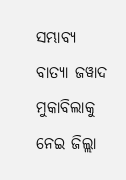ସମ୍ଭାବ୍ୟ ବାତ୍ୟା ଜୱାଦ ମୁକାବିଲାକୁ ନେଇ ଜିଲ୍ଲା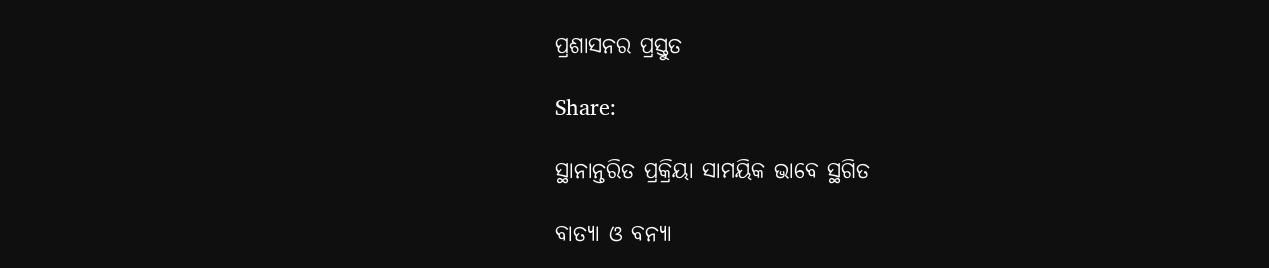ପ୍ରଶାସନର ପ୍ରସ୍ତୁତ

Share:

ସ୍ଥାନାନ୍ତରିତ ପ୍ରକ୍ରିୟା ସାମୟିକ ଭାବେ ସ୍ଥଗିତ

ବାତ୍ୟା ଓ ବନ୍ୟା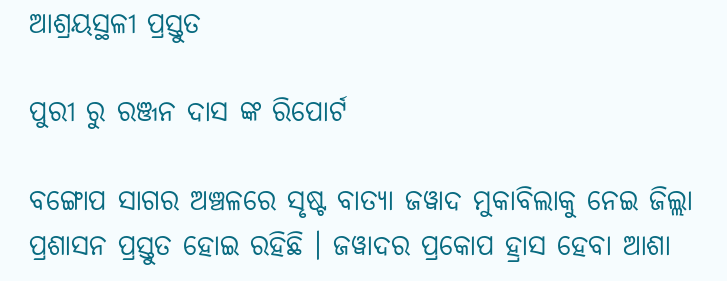ଆଶ୍ରୟସ୍ଥଳୀ ପ୍ରସ୍ତୁତ

ପୁରୀ ରୁ ରଞ୍ଜନ ଦାସ ଙ୍କ ରିପୋର୍ଟ

ବଙ୍ଗୋପ ସାଗର ଅଞ୍ଚଳରେ ସୃଷ୍ଟ ବାତ୍ୟା ଜୱାଦ ମୁକାବିଲାକୁ ନେଇ ଜିଲ୍ଲା ପ୍ରଶାସନ ପ୍ରସ୍ତୁତ ହୋଇ ରହିଛି । ଜୱାଦର ପ୍ରକୋପ ହ୍ରାସ ହେବା ଆଶା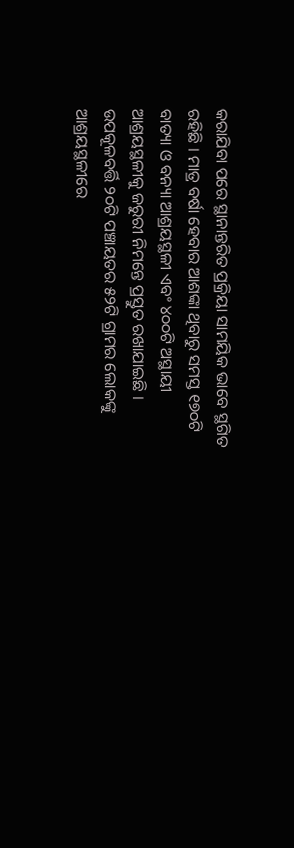କରାଯିବା ପରେ ସ୍ଥାନାନ୍ତରିତ ପ୍ରକ୍ରିୟା ସାମୟିକ ଭାବେ ସ୍ଥଗିତ ରହିଛି । ମାତ୍ର ବର୍ଷା ହେବାର ଆଶଙ୍କା ଥିବାରୁ ସମସ୍ତ ୧୭୦ଟି ବାତ୍ୟା ଓ ବନ୍ୟା ଆଶ୍ରୟସ୍ଥଳୀ ଏବଂ ୪୦୦ଟି ଅସ୍ଥାୟୀ ଆଶ୍ରୟସ୍ଥଳୀକୁ ଜରୁରୀ ନିମନ୍ତେ ପ୍ରସ୍ତୁତ ରଖାଯାଇଛି । ଉପକୂଳବର୍ତ୍ତି ୨୦ଟି ପଞ୍ଚାୟତର ୫୨ଟି ଗ୍ରାମର ଲୋକଙ୍କୁ ଆଶ୍ରୟସ୍ଥଳୀରେ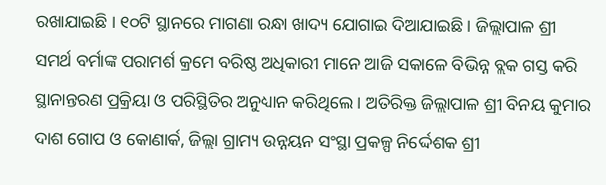ରଖାଯାଇଛି । ୧୦ଟି ସ୍ଥାନରେ ମାଗଣା ରନ୍ଧା ଖାଦ୍ୟ ଯୋଗାଇ ଦିଆଯାଇଛି । ଜିଲ୍ଲାପାଳ ଶ୍ରୀ ସମର୍ଥ ବର୍ମାଙ୍କ ପରାମର୍ଶ କ୍ରମେ ବରିଷ୍ଠ ଅଧିକାରୀ ମାନେ ଆଜି ସକାଳେ ବିଭିନ୍ନ ବ୍ଲକ ଗସ୍ତ କରି ସ୍ଥାନାନ୍ତରଣ ପ୍ରକ୍ରିୟା ଓ ପରିସ୍ଥିତିର ଅନୁଧ୍ୟାନ କରିଥିଲେ । ଅତିରିକ୍ତ ଜିଲ୍ଲାପାଳ ଶ୍ରୀ ବିନୟ କୁମାର ଦାଶ ଗୋପ ଓ କୋଣାର୍କ, ଜିଲ୍ଲା ଗ୍ରାମ୍ୟ ଉନ୍ନୟନ ସଂସ୍ଥା ପ୍ରକଳ୍ପ ନିର୍ଦ୍ଦେଶକ ଶ୍ରୀ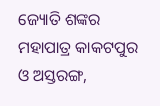ଜ୍ୟୋତି ଶଙ୍କର ମହାପାତ୍ର କାକଟପୁର ଓ ଅସ୍ତରଙ୍ଗ,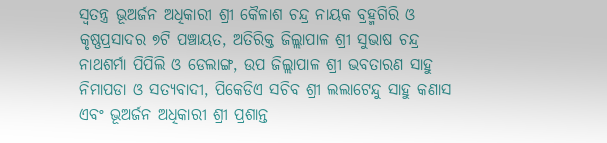ସ୍ବତନ୍ତ୍ର ଭୂଅର୍ଜନ ଅଧିକାରୀ ଶ୍ରୀ କୈଳାଶ ଚନ୍ଦ୍ର ନାୟକ ବ୍ରହ୍ମଗିରି ଓ କୃଷ୍ଣପ୍ରସାଦର ୭ଟି ପଞ୍ଚାୟତ, ଅତିରିକ୍ତ ଜିଲ୍ଲାପାଳ ଶ୍ରୀ ସୁଭାଷ ଚନ୍ଦ୍ର ନାଥଶର୍ମା ପିପିଲି ଓ ଡେଲାଙ୍ଗ, ଉପ ଜିଲ୍ଲାପାଳ ଶ୍ରୀ ଭବତାରଣ ସାହୁ ନିମାପଡା ଓ ସତ୍ୟବାଦୀ, ପିକେଡିଏ ସଚିବ ଶ୍ରୀ ଲଲାଟେନ୍ଦୁ ସାହୁ କଣାସ ଏବଂ ଭୂଅର୍ଜନ ଅଧିକାରୀ ଶ୍ରୀ ପ୍ରଶାନ୍ତ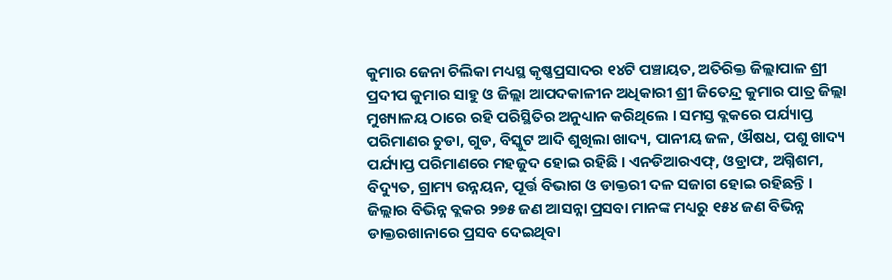କୁମାର ଜେନା ଚିଲିକା ମଧ୍ୟସ୍ଥ କୃଷ୍ଣପ୍ରସାଦର ୧୪ଟି ପଞ୍ଚାୟତ, ଅତିରିକ୍ତ ଜିଲ୍ଲାପାଳ ଶ୍ରୀ ପ୍ରଦୀପ କୁମାର ସାହୁ ଓ ଜିଲ୍ଲା ଆପଦକାଳୀନ ଅଧିକାରୀ ଶ୍ରୀ ଜିତେନ୍ଦ୍ର କୁମାର ପାତ୍ର ଜିଲ୍ଲା ମୁଖ୍ୟାଳୟ ଠାରେ ରହି ପରିସ୍ଥିତିର ଅନୁଧ୍ୟାନ କରିଥିଲେ । ସମସ୍ତ ବ୍ଲକରେ ପର୍ଯ୍ୟାପ୍ତ ପରିମାଣର ଚୁଡା, ଗୁଡ, ବିସ୍କୁଟ ଆଦି ଶୁଖିଲା ଖାଦ୍ୟ, ପାନୀୟ ଜଳ, ଔଷଧ, ପଶୁ ଖାଦ୍ୟ ପର୍ଯ୍ୟାପ୍ତ ପରିମାଣରେ ମହଜୁଦ ହୋଇ ରହିଛି । ଏନଡିଆରଏଫ୍, ଓଡ୍ରାଫ, ଅଗ୍ନିଶମ, ବିଦ୍ୟୁତ, ଗ୍ରାମ୍ୟ ଉନ୍ନୟନ, ପୂର୍ତ୍ତ ବିଭାଗ ଓ ଡାକ୍ତରୀ ଦଳ ସଜାଗ ହୋଇ ରହିଛନ୍ତି । ଜିଲ୍ଲାର ବିଭିନ୍ନ ବ୍ଲକର ୨୭୫ ଜଣ ଆସନ୍ନା ପ୍ରସବା ମାନଙ୍କ ମଧ୍ୟରୁ ୧୫୪ ଜଣ ବିଭିନ୍ନ ଡାକ୍ତରଖାନାରେ ପ୍ରସବ ଦେଇଥିବା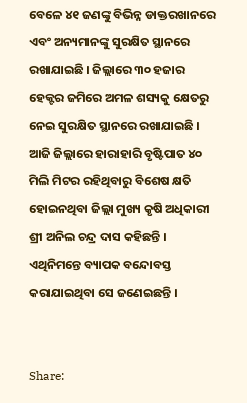ବେଳେ ୪୧ ଜଣଙ୍କୁ ବିଭିନ୍ନ ଡାକ୍ତରଖାନରେ ଏବଂ ଅନ୍ୟମାନଙ୍କୁ ସୁରକ୍ଷିତ ସ୍ଥାନରେ ରଖାଯାଇଛି । ଜିଲ୍ଲାରେ ୩୦ ହଜାର ହେକ୍ଟର ଜମିରେ ଅମଳ ଶସ୍ୟକୁ କ୍ଷେତରୁ ନେଇ ସୁରକ୍ଷିତ ସ୍ଥାନରେ ରଖାଯାଇଛି । ଆଜି ଜିଲ୍ଲାରେ ହାରାହାରି ବୃଷ୍ଟିପାତ ୪୦ ମିଲି ମିଟର ରହିଥିବାରୁ ବିଶେଷ କ୍ଷତି ହୋଇନଥିବା ଜିଲ୍ଲା ମୁଖ୍ୟ କୃଷି ଅଧିକାରୀ ଶ୍ରୀ ଅନିଲ ଚନ୍ଦ୍ର ଦାସ କହିଛନ୍ତି । ଏଥିନିମନ୍ତେ ବ୍ୟାପକ ବନ୍ଦୋବସ୍ତ କରାଯାଇଥିବା ସେ ଜଣେଇଛନ୍ତି ।


Share: